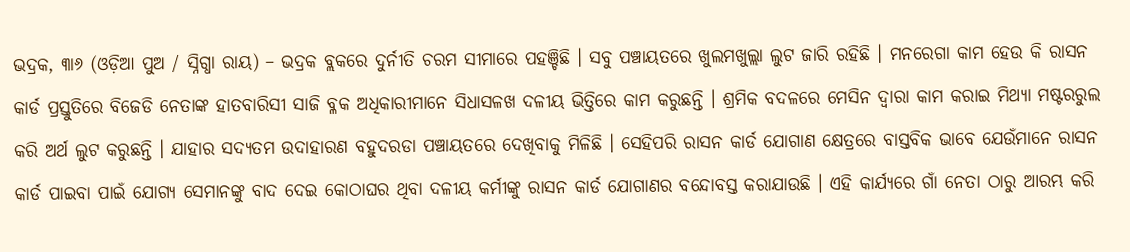ଭଦ୍ରକ, ୩ା୬ (ଓଡ଼ିଆ ପୁଅ / ସ୍ନିଗ୍ଧା ରାୟ) – ଭଦ୍ରକ ବ୍ଲକରେ ଦୁର୍ନୀତି ଚରମ ସୀମାରେ ପହଞ୍ଚିଛି । ସବୁ ପଞ୍ଚାୟତରେ ଖୁଲମଖୁଲ୍ଲା ଲୁଟ ଜାରି ରହିଛି । ମନରେଗା କାମ ହେଉ କି ରାସନ କାର୍ଡ ପ୍ରସ୍ତୁତିରେ ବିଜେଡି ନେତାଙ୍କ ହାତବାରିସୀ ସାଜି ବ୍ଳକ ଅଧିକାରୀମାନେ ସିଧାସଳଖ ଦଳୀୟ ଭିତ୍ତିରେ କାମ କରୁଛନ୍ତି । ଶ୍ରମିକ ବଦଳରେ ମେସିନ ଦ୍ୱାରା କାମ କରାଇ ମିଥ୍ୟା ମଷ୍ଟରରୁଲ କରି ଅର୍ଥ ଲୁଟ କରୁଛନ୍ତି । ଯାହାର ସଦ୍ୟତମ ଉଦାହାରଣ ବହୁଦରଡା ପଞ୍ଚାୟତରେ ଦେଖିବାକୁ ମିଳିଛି । ସେହିପରି ରାସନ କାର୍ଡ ଯୋଗାଣ କ୍ଷେତ୍ରରେ ବାସ୍ତବିକ ଭାବେ ଯେଉଁମାନେ ରାସନ କାର୍ଡ ପାଇବା ପାଇଁ ଯୋଗ୍ୟ ସେମାନଙ୍କୁ ବାଦ ଦେଇ କୋଠାଘର ଥିବା ଦଳୀୟ କର୍ମୀଙ୍କୁ ରାସନ କାର୍ଡ ଯୋଗାଣର ବନ୍ଦୋବସ୍ତ କରାଯାଉଛି । ଏହି କାର୍ଯ୍ୟରେ ଗାଁ ନେତା ଠାରୁ ଆରମ୍ଭ କରି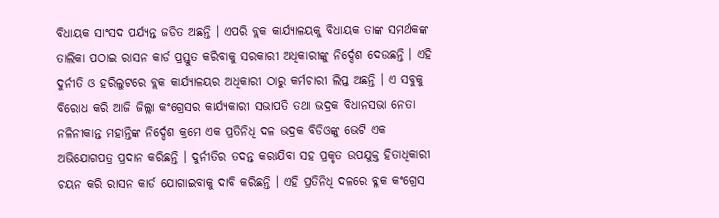ବିଧାୟକ ସାଂସଦ ପର୍ଯ୍ୟନ୍ତ ଜଡିତ ଅଛନ୍ତି । ଏପରି ବ୍ଲକ କାର୍ଯ୍ୟାଳୟକୁ ବିଧାୟକ ତାଙ୍କ ସମର୍ଥକଙ୍କ ତାଲିକା ପଠାଇ ରାସନ କାର୍ଡ ପ୍ରସ୍ତୁତ କରିବାକୁ ସରକାରୀ ଅଧିକାରୀଙ୍କୁ ନିର୍ଦ୍ଦେଶ ଦେଉଛନ୍ତି । ଏହି ଦୁର୍ନୀତି ଓ ହରିଲୁଟରେ ବ୍ଲକ କାର୍ଯ୍ୟାଳୟର ଅଧିକାରୀ ଠାରୁ କର୍ମଚାରୀ ଲିପ୍ତ ଅଛନ୍ତି । ଏ ସବୁକୁ ବିରୋଧ କରି ଆଜି ଜିଲ୍ଲା କଂଗ୍ରେସର କାର୍ଯ୍ୟକାରୀ ସଭାପତି ତଥା ଭଦ୍ରକ ବିଧାନସଭା ନେତା ନଳିନୀକାନ୍ତ ମହାନ୍ତିଙ୍କ ନିର୍ଦ୍ଦେଶ କ୍ରମେ ଏକ ପ୍ରତିନିଧି ଦଳ ଭଦ୍ରକ ବିଡିଓଙ୍କୁ ଭେଟି ଏକ ଅଭିଯୋଗପତ୍ର ପ୍ରଦାନ କରିଛନ୍ତି । ଦୁର୍ନୀତିର ତଦନ୍ତ କରାଯିବା ସହ ପ୍ରକୃତ ଉପଯୁକ୍ତ ହିତାଧିକାରୀ ଚୟନ କରି ରାସନ କାର୍ଡ ଯୋଗାଇବାକୁ ଦାବି କରିଛନ୍ତି । ଏହି ପ୍ରତିନିଧି ଦଳରେ ବ୍ଳକ କଂଗ୍ରେସ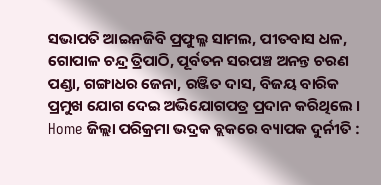ସଭାପତି ଆଇନଜିବି ପ୍ରଫୁଲ୍ଳ ସାମଲ, ପୀତବାସ ଧଳ, ଗୋପାଳ ଚନ୍ଦ୍ର ତ୍ରିପାଠି, ପୂର୍ବତନ ସରପଞ୍ଚ ଅନନ୍ତ ଚରଣ ପଣ୍ଡା, ଗଙ୍ଗାଧର ଜେନା, ରଞ୍ଜିତ ଦାସ, ବିଜୟ ବାରିକ ପ୍ରମୁଖ ଯୋଗ ଦେଇ ଅଭିଯୋଗପତ୍ର ପ୍ରଦାନ କରିଥିଲେ ।
Home ଜିଲ୍ଲା ପରିକ୍ରମା ଭଦ୍ରକ ବ୍ଲକରେ ବ୍ୟାପକ ଦୁର୍ନୀତି :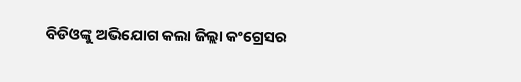ବିଡିଓଙ୍କୁ ଅଭିଯୋଗ କଲା ଜିଲ୍ଲା କଂଗ୍ରେସର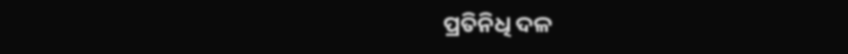ପ୍ରତିନିଧି ଦଳ